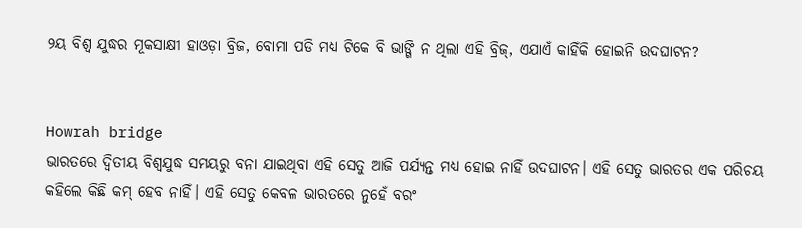୨ୟ ବିଶ୍ୱ ଯୁଦ୍ଧର ମୂକସାକ୍ଷୀ ହାଓଡ଼ା ବ୍ରିଜ, ବୋମା ପଡି ମଧ୍ୟ ଟିକେ ବି ଭାଙ୍ଗି ନ ଥିଲା ଏହି ବ୍ରିଜ୍, ଏଯାଏଁ କାହିଁକି ହୋଇନି ଉଦଘାଟନ?


Howrah bridge
ଭାରତରେ ଦ୍ଵିତୀୟ ବିଶ୍ଵଯୁଦ୍ଧ ସମୟରୁ ବନା ଯାଇଥିବା ଏହି ସେତୁ ଆଜି ପର୍ଯ୍ୟନ୍ତ ମଧ୍ୟ ହୋଇ ନାହିଁ ଉଦଘାଟନ। ଏହି ସେତୁ ଭାରତର ଏକ ପରିଚୟ କହିଲେ କିଛି କମ୍ ହେବ ନାହିଁ। ଏହି ସେତୁ କେବଳ ଭାରତରେ ନୁହେଁ ବରଂ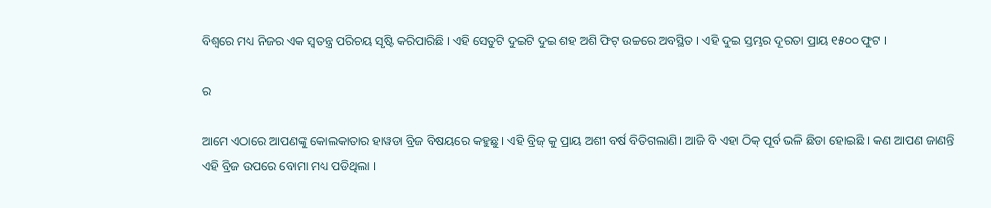ବିଶ୍ବରେ ମଧ୍ୟ ନିଜର ଏକ ସ୍ବତନ୍ତ୍ର ପରିଚୟ ସୃଷ୍ଟି କରିପାରିଛି । ଏହି ସେତୁଟି ଦୁଇଟି ଦୁଇ ଶହ ଅଶି ଫିଟ୍ ଉଚ୍ଚରେ ଅବସ୍ଥିତ । ଏହି ଦୁଇ ସ୍ତମ୍ଭର ଦୂରତା ପ୍ରାୟ ୧୫୦୦ ଫୁଟ ।

ର

ଆମେ ଏଠାରେ ଆପଣଙ୍କୁ କୋଲକାତାର ହାୱଡା ବ୍ରିଜ ବିଷୟରେ କହୁଛୁ । ଏହି ବ୍ରିଜ୍ କୁ ପ୍ରାୟ ଅଶୀ ବର୍ଷ ବିତିଗଲାଣି। ଆଜି ବି ଏହା ଠିକ୍ ପୂର୍ବ ଭଳି ଛିଡା ହୋଇଛି । କଣ ଆପଣ ଜାଣନ୍ତି ଏହି ବ୍ରିଜ ଉପରେ ବୋମା ମଧ୍ୟ ପଡିଥିଲା ।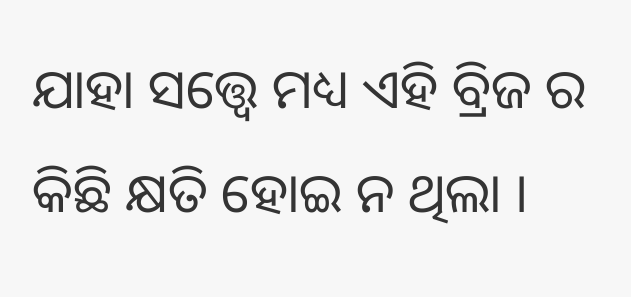ଯାହା ସତ୍ତ୍ଵେ ମଧ୍ୟ ଏହି ବ୍ରିଜ ର କିଛି କ୍ଷତି ହୋଇ ନ ଥିଲା ।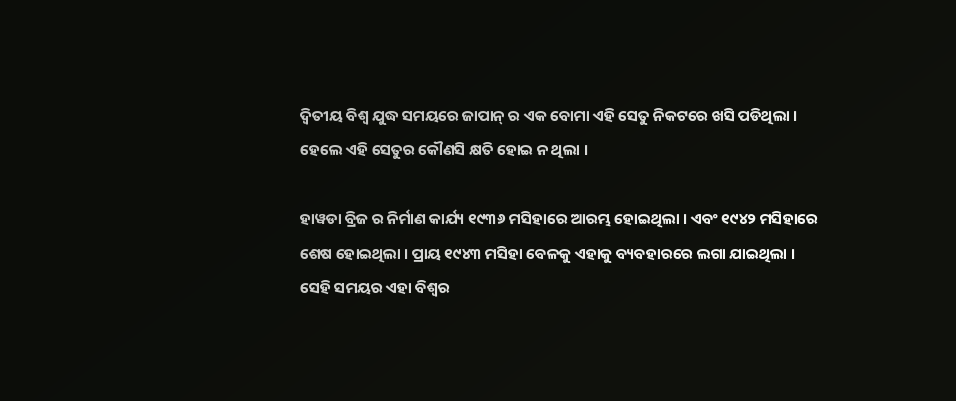ଦ୍ଵିତୀୟ ବିଶ୍ଵ ଯୁଦ୍ଧ ସମୟରେ ଜାପାନ୍ ର ଏକ ବୋମା ଏହି ସେତୁ ନିକଟରେ ଖସି ପଡିଥିଲା । ହେଲେ ଏହି ସେତୁର କୌଣସି କ୍ଷତି ହୋଇ ନ ଥିଲା ।

ହାୱଡା ବ୍ରିଜ ର ନିର୍ମାଣ କାର୍ଯ୍ୟ ୧୯୩୬ ମସିହାରେ ଆରମ୍ଭ ହୋଇଥିଲା । ଏବଂ ୧୯୪୨ ମସିହାରେ ଶେଷ ହୋଇଥିଲା । ପ୍ରାୟ ୧୯୪୩ ମସିହା ବେଳକୁ ଏହାକୁ ବ୍ୟବହାରରେ ଲଗା ଯାଇଥିଲା । ସେହି ସମୟର ଏହା ବିଶ୍ଵର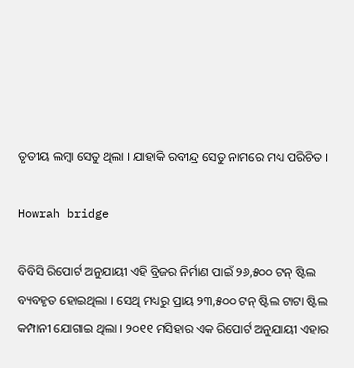ତୃତୀୟ ଲମ୍ବା ସେତୁ ଥିଲା । ଯାହାକି ରବୀନ୍ଦ୍ର ସେତୁ ନାମରେ ମଧ୍ୟ ପରିଚିତ ।

Howrah bridge

ବିବିସି ରିପୋର୍ଟ ଅନୁଯାୟୀ ଏହି ବ୍ରିଜର ନିର୍ମାଣ ପାଇଁ ୨୬,୫୦୦ ଟନ୍ ଷ୍ଟିଲ ବ୍ୟବହୃତ ହୋଇଥିଲା । ସେଥି ମଧ୍ୟରୁ ପ୍ରାୟ ୨୩,୫୦୦ ଟନ୍ ଷ୍ଟିଲ ଟାଟା ଷ୍ଟିଲ କମ୍ପାନୀ ଯୋଗାଇ ଥିଲା । ୨୦୧୧ ମସିହାର ଏକ ରିପୋର୍ଟ ଅନୁଯାୟୀ ଏହାର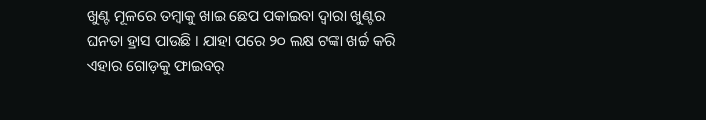ଖୁଣ୍ଟ ମୂଳରେ ତମ୍ବାକୁ ଖାଇ ଛେପ ପକାଇବା ଦ୍ୱାରା ଖୁଣ୍ଟର ଘନତା ହ୍ରାସ ପାଉଛି । ଯାହା ପରେ ୨୦ ଲକ୍ଷ ଟଙ୍କା ଖର୍ଚ୍ଚ କରି ଏହାର ଗୋଡ଼କୁ ଫାଇବର୍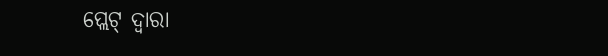ପ୍ଲେଟ୍ ଦ୍ୱାରା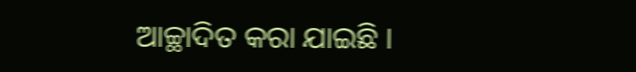ଆଚ୍ଛାଦିତ କରା ଯାଇଛି ।